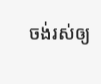ចង់រស់ឲ្យ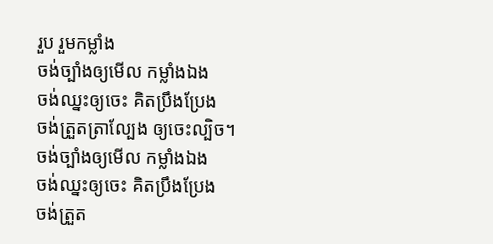រួប រួមកម្លាំង
ចង់ច្បាំងឲ្យមើល កម្លាំងឯង
ចង់ឈ្នះឲ្យចេះ គិតប្រឹងប្រែង
ចង់ត្រួតត្រាល្បែង ឲ្យចេះល្បិច។
ចង់ច្បាំងឲ្យមើល កម្លាំងឯង
ចង់ឈ្នះឲ្យចេះ គិតប្រឹងប្រែង
ចង់ត្រួត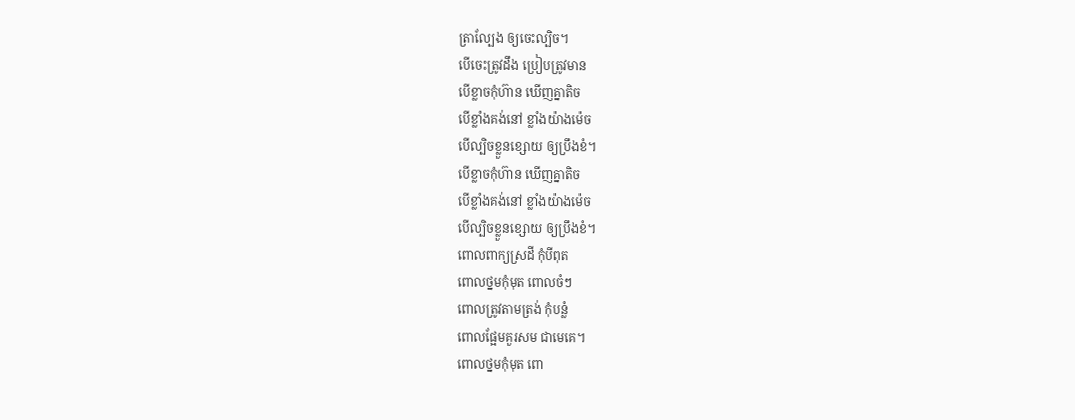ត្រាល្បែង ឲ្យចេះល្បិច។
បើចេះត្រូវដឹង ប្រៀបត្រូវមាន
បើខ្លាចកុំហ៊ាន ឃើញគ្នាតិច
បើខ្លាំងគង់នៅ ខ្លាំងយ៉ាងម៉េច
បើល្បិចខ្លួនខ្សោយ ឲ្យប្រឹងខំ។
បើខ្លាចកុំហ៊ាន ឃើញគ្នាតិច
បើខ្លាំងគង់នៅ ខ្លាំងយ៉ាងម៉េច
បើល្បិចខ្លួនខ្សោយ ឲ្យប្រឹងខំ។
ពោលពាក្យស្រដី កុំបីពុត
ពោលថ្នមកុំមុត ពោលចំៗ
ពោលត្រូវតាមត្រង់ កុំបន្លំ
ពោលផ្អែមគួរសម ជាមេគេ។
ពោលថ្នមកុំមុត ពោ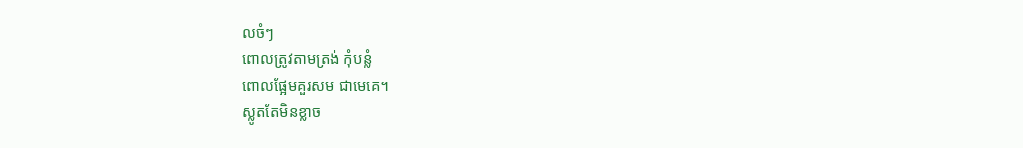លចំៗ
ពោលត្រូវតាមត្រង់ កុំបន្លំ
ពោលផ្អែមគួរសម ជាមេគេ។
ស្លូតតែមិនខ្លាច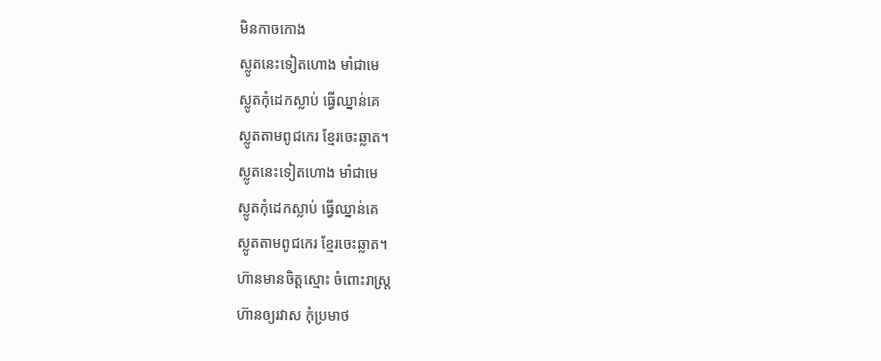មិនកាចកោង
ស្លូតនេះទៀតហោង មាំជាមេ
ស្លូតកុំដេកស្លាប់ ធ្វើឈ្នាន់គេ
ស្លូតតាមពូជកេរ ខ្មែរចេះឆ្លាត។
ស្លូតនេះទៀតហោង មាំជាមេ
ស្លូតកុំដេកស្លាប់ ធ្វើឈ្នាន់គេ
ស្លូតតាមពូជកេរ ខ្មែរចេះឆ្លាត។
ហ៊ានមានចិត្តស្មោះ ចំពោះរាស្ត្រ
ហ៊ានឲ្យរវាស កុំប្រមាថ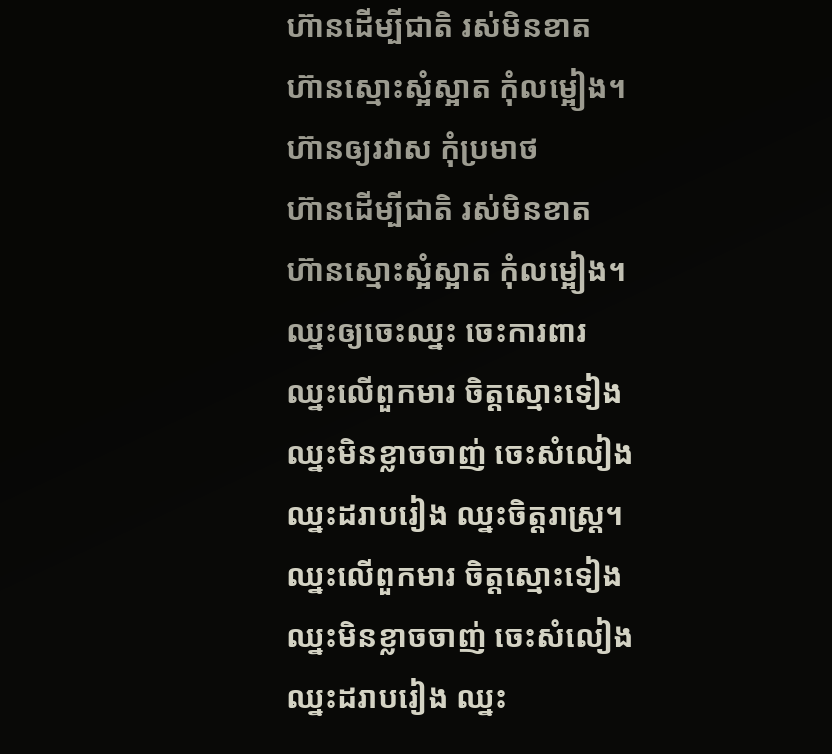ហ៊ានដើម្បីជាតិ រស់មិនខាត
ហ៊ានស្មោះស្អំស្អាត កុំលម្អៀង។
ហ៊ានឲ្យរវាស កុំប្រមាថ
ហ៊ានដើម្បីជាតិ រស់មិនខាត
ហ៊ានស្មោះស្អំស្អាត កុំលម្អៀង។
ឈ្នះឲ្យចេះឈ្នះ ចេះការពារ
ឈ្នះលើពួកមារ ចិត្តស្មោះទៀង
ឈ្នះមិនខ្លាចចាញ់ ចេះសំលៀង
ឈ្នះដរាបរៀង ឈ្នះចិត្តរាស្ត្រ។
ឈ្នះលើពួកមារ ចិត្តស្មោះទៀង
ឈ្នះមិនខ្លាចចាញ់ ចេះសំលៀង
ឈ្នះដរាបរៀង ឈ្នះ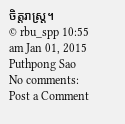ចិត្តរាស្ត្រ។
© rbu_spp 10:55 am Jan 01, 2015 Puthpong Sao
No comments:
Post a Comment